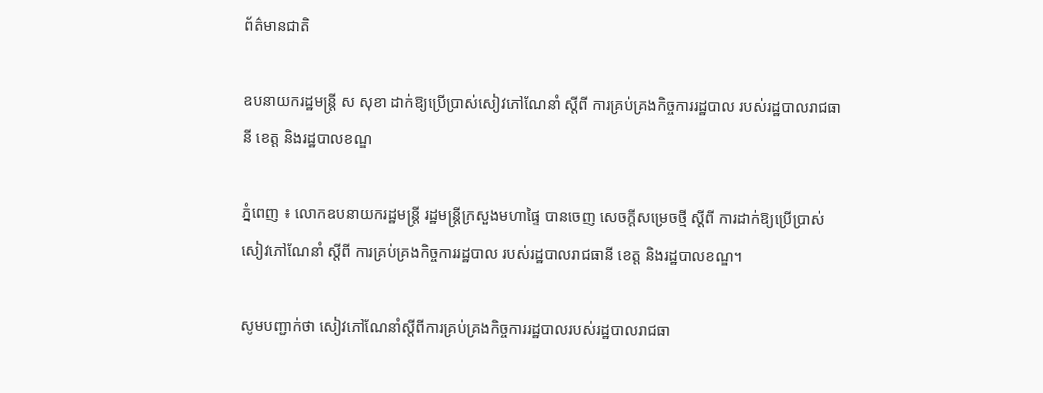ព័ត៌មានជាតិ

ឧបនាយករដ្ឋមន្ដ្រី ស សុខា ដាក់ឱ្យប្រើប្រាស់សៀវភៅណែនាំ ស្ដីពី ការគ្រប់គ្រងកិច្ចការរដ្ឋបាល របស់រដ្ឋបាលរាជធានី ខេត្ត និងរដ្ឋបាលខណ្ឌ

ភ្នំពេញ ៖ លោកឧបនាយករដ្ឋមន្ដ្រី រដ្ឋមន្ដ្រីក្រសួងមហាផ្ទៃ បានចេញ សេចក្ដីសម្រេចថ្មី ស្ដីពី ការដាក់ឱ្យប្រើប្រាស់ សៀវភៅណែនាំ ស្ដីពី ការគ្រប់គ្រងកិច្ចការរដ្ឋបាល របស់រដ្ឋបាលរាជធានី ខេត្ត និងរដ្ឋបាលខណ្ឌ។

សូមបញ្ជាក់ថា សៀវភៅណែនាំស្តីពីការគ្រប់គ្រងកិច្ចការរដ្ឋបាលរបស់រដ្ឋបាលរាជធា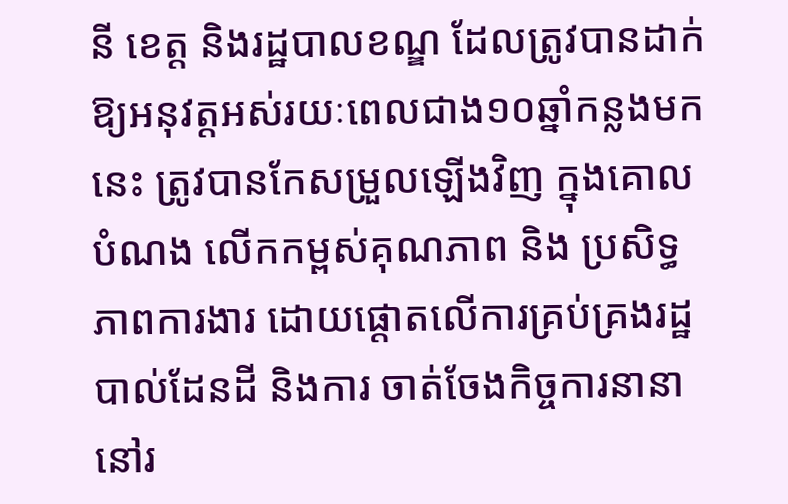នី ខេត្ត និងរដ្ឋបាលខណ្ឌ ដែលត្រូវបានដាក់ឱ្យអនុវត្តអស់រយៈពេលជាង១០ឆ្នាំកន្លងមកនេះ ត្រូវបានកែសម្រួលឡើងវិញ ក្នុងគោលបំណង លើកកម្ពស់គុណភាព និង ប្រសិទ្ធភាពការងារ ដោយផ្តោតលើការគ្រប់គ្រងរដ្ឋបាល់ដែនដី និងការ ចាត់ចែងកិច្ចការនានា នៅរ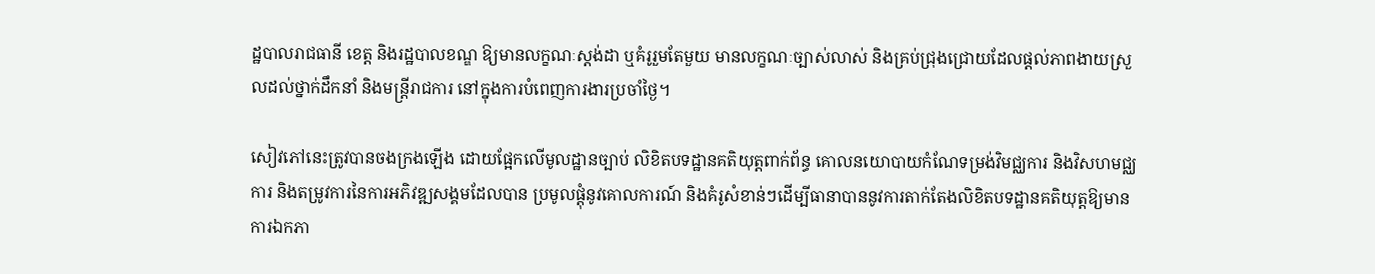ដ្ឋបាលរាជធានី ខេត្ត និងរដ្ឋបាលខណ្ឌ ឱ្យមានលក្ខណៈស្តង់ដា ឬគំរូរួមតែមួយ មានលក្ខណៈច្បាស់លាស់ និងគ្រប់ជ្រុងជ្រោយដែលផ្តល់ភាពងាយស្រួលដល់ថ្នាក់ដឹកនាំ និងមន្ត្រីរាជការ នៅក្នុងការបំពេញការងារប្រចាំថ្ងៃ។

សៀវភៅនេះត្រូវបានចងក្រងឡើង ដោយផ្អែកលើមូលដ្ឋានច្បាប់ លិខិតបទដ្ឋានគតិយុត្តពាក់ព័ន្ធ គោលនយោបាយកំណែទម្រង់វិមជ្ឈការ និងវិសហមជ្ឈការ និងតម្រូវការនៃការអភិវឌ្ឍសង្គមដែលបាន ប្រមូលផ្តុំនូវគោលការណ៍ និងគំរូសំខាន់ៗដើម្បីធានាបាននូវការតាក់តែងលិខិតបទដ្ឋានគតិយុត្តឱ្យមាន ការឯកភា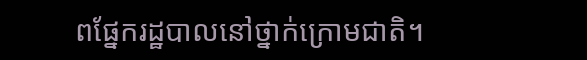ពផ្នែករដ្ឋបាលនៅថ្នាក់ក្រោមជាតិ។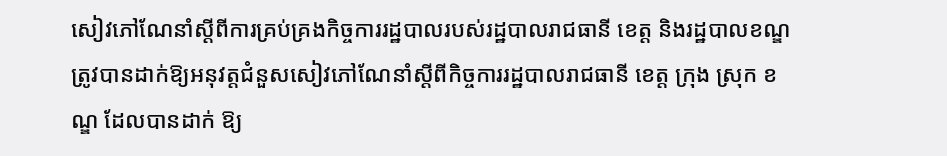សៀវភៅណែនាំស្តីពីការគ្រប់គ្រងកិច្ចការរដ្ឋបាលរបស់រដ្ឋបាលរាជធានី ខេត្ត និងរដ្ឋបាលខណ្ឌ ត្រូវបានដាក់ឱ្យអនុវត្តជំនួសសៀវភៅណែនាំស្តីពីកិច្ចការរដ្ឋបាលរាជធានី ខេត្ត ក្រុង ស្រុក ខណ្ឌ ដែលបានដាក់ ឱ្យ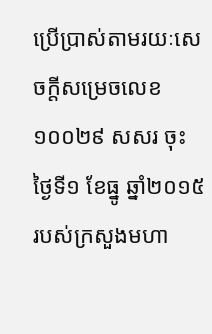ប្រើប្រាស់តាមរយៈសេចក្តីសម្រេចលេខ ១០០២៩ សសរ ចុះថ្ងៃទី១ ខែធ្នូ ឆ្នាំ២០១៥របស់ក្រសួងមហា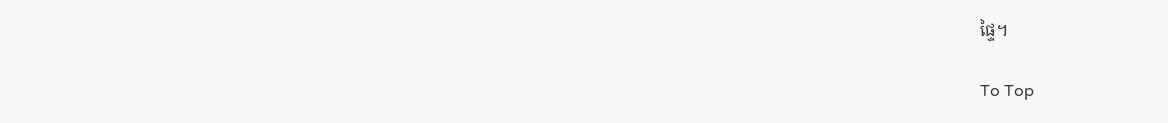ផ្ទៃ។

To Top